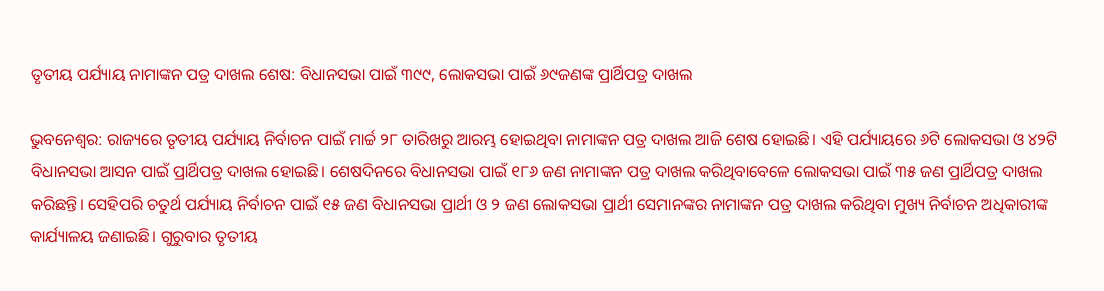ତୃତୀୟ ପର୍ଯ୍ୟାୟ ନାମାଙ୍କନ ପତ୍ର ଦାଖଲ ଶେଷ: ବିଧାନସଭା ପାଇଁ ୩୯୯, ଲୋକସଭା ପାଇଁ ୬୯ଜଣଙ୍କ ପ୍ରାର୍ଥିପତ୍ର ଦାଖଲ

ଭୁବନେଶ୍ବର: ରାଜ୍ୟରେ ତୃତୀୟ ପର୍ଯ୍ୟାୟ ନିର୍ବାଚନ ପାଇଁ ମାର୍ଚ୍ଚ ୨୮ ତାରିଖରୁ ଆରମ୍ଭ ହୋଇଥିବା ନାମାଙ୍କନ ପତ୍ର ଦାଖଲ ଆଜି ଶେଷ ହୋଇଛି। ଏହି ପର୍ଯ୍ୟାୟରେ ୬ଟି ଲୋକସଭା ଓ ୪୨ଟି ବିଧାନସଭା ଆସନ ପାଇଁ ପ୍ରାର୍ଥିପତ୍ର ଦାଖଲ ହୋଇଛି। ଶେଷଦିନରେ ବିଧାନସଭା ପାଇଁ ୧୮୬ ଜଣ ନାମାଙ୍କନ ପତ୍ର ଦାଖଲ କରିଥିବାବେଳେ ଲୋକସଭା ପାଇଁ ୩୫ ଜଣ ପ୍ରାର୍ଥିପତ୍ର ଦାଖଲ କରିଛନ୍ତି। ସେହିପରି ଚତୁର୍ଥ ପର୍ଯ୍ୟାୟ ନିର୍ବାଚନ ପାଇଁ ୧୫ ଜଣ ବିଧାନସଭା ପ୍ରାର୍ଥୀ ଓ ୨ ଜଣ ଲୋକସଭା ପ୍ରାର୍ଥୀ ସେମାନଙ୍କର ନାମାଙ୍କନ ପତ୍ର ଦାଖଲ କରିଥିବା ମୁଖ୍ୟ ନିର୍ବାଚନ ଅଧିକାରୀଙ୍କ କାର୍ଯ୍ୟାଳୟ ଜଣାଇଛି। ଗୁରୁବାର ତୃତୀୟ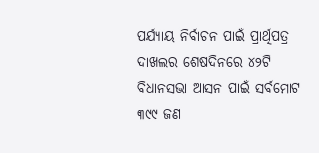ପର୍ଯ୍ୟାୟ ନିର୍ବାଚନ ପାଇଁ ପ୍ରାର୍ଥିପତ୍ର ଦାଖଲର ଶେଷଦିନରେ ୪୨ଟି ବିଧାନସଭା ଆସନ ପାଇଁ ସର୍ବମୋଟ ୩୯୯ ଜଣ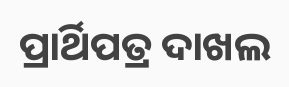ପ୍ରାର୍ଥିପତ୍ର ଦାଖଲ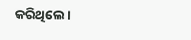କରିଥିଲେ।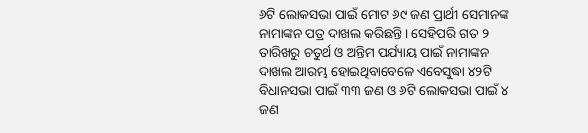୬ଟି ଲୋକସଭା ପାଇଁ ମୋଟ ୬୯ ଜଣ ପ୍ରାର୍ଥୀ ସେମାନଙ୍କ ନାମାଙ୍କନ ପତ୍ର ଦାଖଲ କରିଛନ୍ତି। ସେହିପରି ଗତ ୨ ତାରିଖରୁ ଚତୁର୍ଥ ଓ ଅନ୍ତିମ ପର୍ଯ୍ୟାୟ ପାଇଁ ନାମାଙ୍କନ ଦାଖଲ ଆରମ୍ଭ ହୋଇଥିବାବେଳେ ଏବେସୁଦ୍ଧା ୪୨ଟି ବିଧାନସଭା ପାଇଁ ୩୩ ଜଣ ଓ ୬ଟି ଲୋକସଭା ପାଇଁ ୪ ଜଣ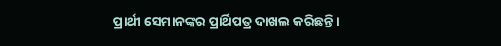ପ୍ରାର୍ଥୀ ସେମାନଙ୍କର ପ୍ରାର୍ଥିପତ୍ର ଦାଖଲ କରିଛନ୍ତି।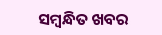ସମ୍ବନ୍ଧିତ ଖବର